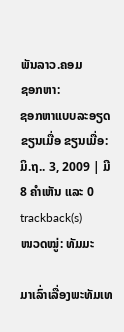ພັນລາວ.ຄອມ
ຊອກຫາ:
ຊອກຫາແບບລະອຽດ
ຂຽນເມື່ອ ຂຽນເມື່ອ: ມິ.ຖ.. 3, 2009 | ມີ 8 ຄຳເຫັນ ແລະ 0 trackback(s)
ໜວດໝູ່: ທັມມະ

ມາເລົ່າເລື່ອງພະທັມເທ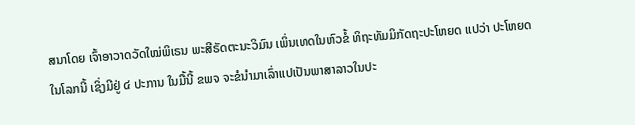ສນາໂດຍ ເຈົ້າອາວາດວັດໃໝ່ພິເຣນ ພະສີຣັດຕະນະວິມົນ ເພິ່ນເທດໃນຫົວຂໍ້ ທິຖະທັມມິກັດຖະປະໂຫຍດ ແປວ່າ ປະໂຫຍດໃນໂລກນີ້ ເຊິ່ງມີຢູ່ ໔ ປະການ ໃນມື້ນີ້ ຂພຈ ຈະຂໍນຳມາເລົ່າແປເປັນພາສາລາວໃນປະ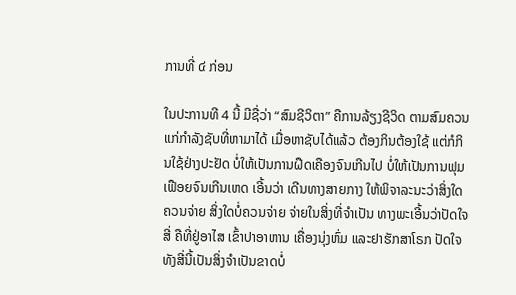ການທີ່ ໔ ກ່ອນ

ໃນປະການທີ 4 ນີ້ ມີຊື່ວ່າ “ສົມຊີວິຕາ” ຄືການລ້ຽງຊີວິດ ຕາມສົມຄວນແກ່ກຳລັງຊັບທີ່ຫາມາໄດ້ ເມື່ອຫາຊັບໄດ້ແລ້ວ ຕ້ອງກິນຕ້ອງໃຊ້ ແຕ່ກໍກິນໃຊ້ຢ່າງປະຢັດ ບໍ່ໃຫ້ເປັນການຝືດເຄືອງຈົນເກີນໄປ ບໍ່ໃຫ້ເປັນການຟຸມເຟືອຍຈົນເກີນເຫດ ເອີ້ນວ່າ ເດີນທາງສາຍກາງ ໃຫ້ພິຈາລະນະວ່າສິ່ງໃດຄວນຈ່າຍ ສິ່ງໃດບໍ່ຄວນຈ່າຍ ຈ່າຍໃນສິ່ງທີ່ຈຳເປັນ ທາງພະເອີ້ນວ່າປັດໃຈສີ່ ຄືທີ່ຢູ່ອາໄສ ເຂົ້າປາອາຫານ ເຄື່ອງນຸ່ງຫົ່ມ ແລະຢາຮັກສາໂຣກ ປັດໃຈທັງສີ່ນີ້ເປັນສິ່ງຈຳເປັນຂາດບໍ່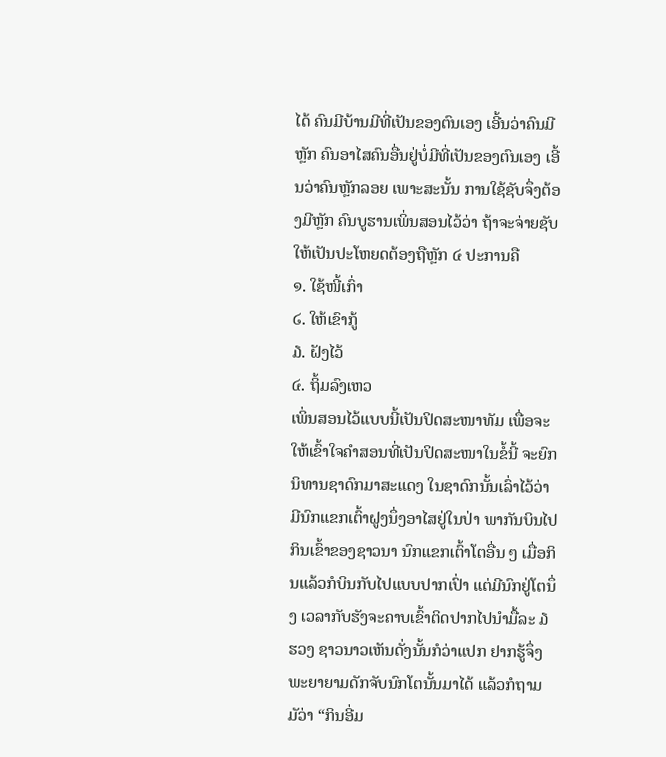ໄດ້ ຄົນມີບ້ານມີທີ່ເປັນຂອງຕົນເອງ ເອີ້ນວ່າຄົນມີຫຼັກ ຄົນອາໄສຄົນອື່ນຢູ່ບໍ່ມີທີ່ເປັນຂອງຕົນເອງ ເອີ້ນວ່າຄົນຫຼັກລອຍ ເພາະສະນັ້ນ ການໃຊ້ຊັບຈຶ່ງຕ້ອງມີຫຼັກ ຄົນບູຮານເພິ່ນສອນໄວ້ວ່າ ຖ້າຈະຈ່າຍຊັບໃຫ້ເປັນປະໂຫຍດຕ້ອງຖືຫຼັກ ໔ ປະການຄື
໑. ໃຊ້ໜີ້ເກົ່າ
໒. ໃຫ້ເຂົາກູ້
໓. ຝັງໄວ້
໔. ຖິ້ມລົງເຫວ
ເພິ່ນສອນໄວ້ແບບນີ້ເປັນປິດສະໜາທັມ ເພື່ອຈະໃຫ້ເຂົ້າໃຈຄຳສອນທີ່ເປັນປິດສະໜາໃນຂໍ້ນີ້ ຈະຍົກນິທານຊາດົກມາສະແດງ ໃນຊາດົກນັ້ນເລົ່າໄວ້ວ່າ ມີນົກແຂກເຕົ້າຝູງນຶ່ງອາໄສຢູ່ໃນປ່າ ພາກັນບິນໄປກິນເຂົ້າຂອງຊາວນາ ນົກແຂກເຕົ້າໂຕອື່ນ ໆ ເມື່ອກິນແລ້ວກໍບິນກັບໄປແບບປາກເປົ່າ ແຕ່ມີນົກຢູ່ໂຕນຶ່ງ ເວລາກັບຮັງຈະຄາບເຂົ້າຕິດປາກໄປນຳມື້ລະ ໓ ຮວງ ຊາວນາວເຫັນດັ່ງນັ້ນກໍວ່າແປກ ຢາກຮູ້ຈຶ່ງພະຍາຍາມດັກຈັບນົກໂຕນັ້ນມາໄດ້ ແລ້ວກໍຖາມມັວ່າ “ກິນອີ່ມ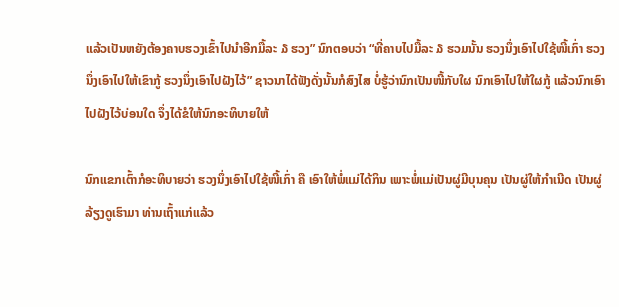ແລ້ວເປັນຫຍັງຕ້ອງຄາບຮວງເຂົ້າໄປນຳອີກມື້ລະ ໓ ຮວງ” ນົກຕອບວ່າ “ທີ່ຄາບໄປມື້ລະ ໓ ຮວມນັ້ນ ຮວງນຶ່ງເອົາໄປໃຊ້ໜີ້ເກົ່າ ຮວງນຶ່ງເອົາໄປໃຫ້ເຂົາກູ້ ຮວງນຶ່ງເອົາໄປຝັງໄວ້” ຊາວນາໄດ້ຟັງດັ່ງນັ້ນກໍສົງໄສ ບໍ່ຮູ້ວ່ານົກເປັນໜີ້ກັບໃຜ ນົກເອົາໄປໃຫ້ໃຜກູ້ ແລ້ວນົກເອົາໄປຝັງໄວ້ບ່ອນໃດ ຈຶ່ງໄດ້ຂໍໃຫ້ນົກອະທິບາຍໃຫ້

ນົກແຂກເຕົ້າກໍອະທິບາຍວ່າ ຮວງນຶ່ງເອົາໄປໃຊ້ໜີ້ເກົ່າ ຄື ເອົາໃຫ້ພໍ່ແມ່ໄດ້ກິນ ເພາະພໍ່ແມ່ເປັນຜູ່ມີບຸນຄຸນ ເປັນຜູ່ໃຫ້ກຳເນີດ ເປັນຜູ່ລ້ຽງດູເຮົາມາ ທ່ານເຖົ້າແກ່ແລ້ວ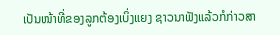ເປັນໜ້າທີ່ຂອງລູກຕ້ອງເບິ່ງແຍງ ຊາວນາຟັງແລ້ວກໍກ່າວສາ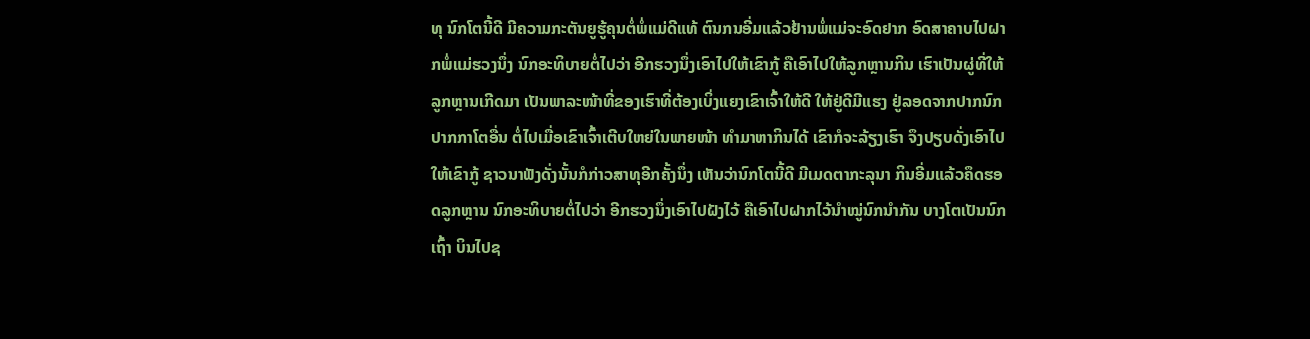ທຸ ນົກໂຕນີ້ດີ ມີຄວາມກະຕັນຍູຮູ້ຄຸນຕໍ່ພໍ່ແມ່ດີແທ້ ຕົນກນອີ່ມແລ້ວຢ້ານພໍ່ແມ່ຈະອົດຢາກ ອົດສາຄາບໄປຝາກພໍ່ແມ່ຮວງນຶ່ງ ນົກອະທິບາຍຕໍ່ໄປວ່າ ອີກຮວງນຶ່ງເອົາໄປໃຫ້ເຂົາກູ້ ຄືເອົາໄປໃຫ້ລູກຫຼານກິນ ເຮົາເປັນຜູ່ທີ່ໃຫ້ລູກຫຼານເກີດມາ ເປັນພາລະໜ້າທີ່ຂອງເຮົາທີ່ຕ້ອງເບິ່ງແຍງເຂົາເຈົ້າໃຫ້ດີ ໃຫ້ຢູ່ດີມີແຮງ ຢູ່ລອດຈາກປາກນົກປາກກາໂຕອື່ນ ຕໍ່ໄປເມື່ອເຂົາເຈົ້າເຕີບໃຫຍ່ໃນພາຍໜ້າ ທຳມາຫາກິນໄດ້ ເຂົາກໍຈະລ້ຽງເຮົາ ຈຶງປຽບດັ່ງເອົາໄປໃຫ້ເຂົາກູ້ ຊາວນາຟັງດັ່ງນັ້ນກໍກ່າວສາທຸອີກຄັ້ງນຶ່ງ ເຫັນວ່ານົກໂຕນີ້ດີ ມີເມດຕາກະລຸນາ ກິນອີ່ມແລ້ວຄຶດຮອດລູກຫຼານ ນົກອະທິບາຍຕໍ່ໄປວ່າ ອີກຮວງນຶ່ງເອົາໄປຝັງໄວ້ ຄືເອົາໄປຝາກໄວ້ນຳໝູ່ນົກນຳກັນ ບາງໂຕເປັນນົກເຖົ້າ ບິນໄປຊ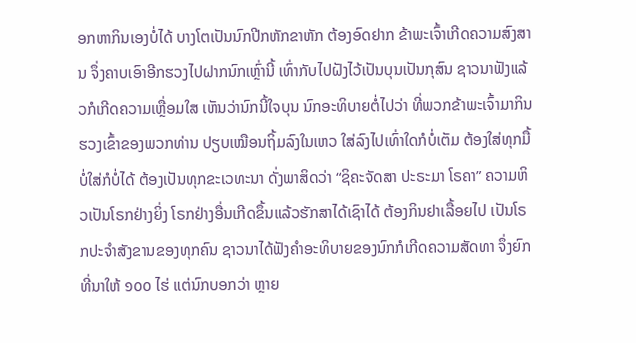ອກຫາກິນເອງບໍ່ໄດ້ ບາງໂຕເປັນນົກປີກຫັກຂາຫັກ ຕ້ອງອົດຢາກ ຂ້າພະເຈົ້າເກີດຄວາມສົງສານ ຈຶ່ງຄາບເອົາອີກຮວງໄປຝາກນົກເຫຼົ່ານີ້ ເທົ່າກັບໄປຝັງໄວ້ເປັນບຸນເປັນກຸສົນ ຊາວນາຟັງແລ້ວກໍເກີດຄວາມເຫຼື່ອມໃສ ເຫັນວ່ານົກນີ້ໃຈບຸນ ນົກອະທິບາຍຕໍ່ໄປວ່າ ທີ່ພວກຂ້າພະເຈົ້າມາກິນຮວງເຂົ້າຂອງພວກທ່ານ ປຽບເໝືອນຖິ້ມລົງໃນເຫວ ໃສ່ລົງໄປເທົ່າໃດກໍບໍ່ເຕັມ ຕ້ອງໃສ່ທຸກມື້ ບໍ່ໃສ່ກໍບໍ່ໄດ້ ຕ້ອງເປັນທຸກຂະເວທະນາ ດັ່ງພາສິດວ່າ “ຊິຄະຈັດສາ ປະຣະມາ ໂຣຄາ” ຄວາມຫິວເປັນໂຣກຢ່າງຍິ່ງ ໂຣກຢ່າງອື່ນເກີດຂຶ້ນແລ້ວຮັກສາໄດ້ເຊົາໄດ້ ຕ້ອງກິນຢາເລື້ອຍໄປ ເປັນໂຣກປະຈຳສັງຂານຂອງທຸກຄົນ ຊາວນາໄດ້ຟັງຄຳອະທິບາຍຂອງນົກກໍເກີດຄວາມສັດທາ ຈຶ່ງຍົກທີ່ນາໃຫ້ ໑໐໐ ໄຮ່ ແຕ່ນົກບອກວ່າ ຫຼາຍ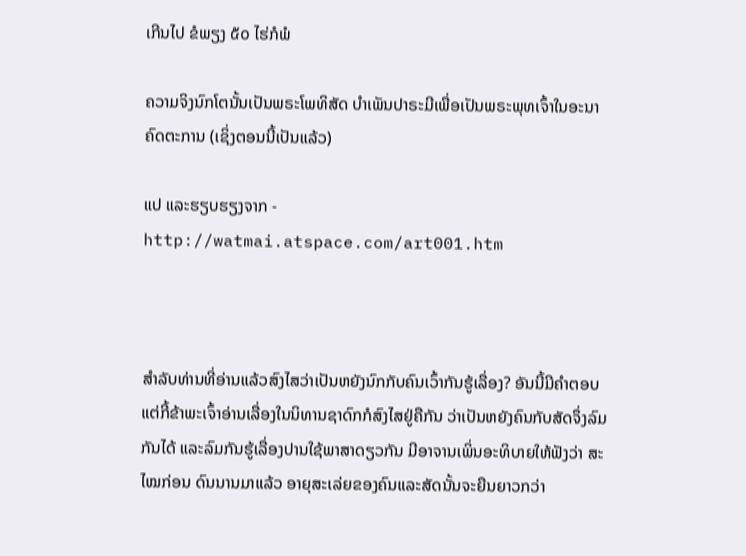ເກີນໄປ ຂໍພຽງ ໕໐ ໄຮ່ກໍພໍ

ຄວາມຈິງນົກໂຕນັ້ນເປັນພຣະໂພທິສັດ ບຳເພັນປາຣະມີເພື່ອເປັນພຣະພຸທເຈົ້າໃນອະນາຄົດຕະການ (ເຊິ່ງຕອນນີ້ເປັນແລ້ວ)

ແປ ແລະຮຽບຮຽງຈາກ - http://watmai.atspace.com/art001.htm



ສຳລັບທ່ານທີ່ອ່ານແລ້ວສົງໄສວ່າເປັນຫຍັງນົກກັບຄົນເວົ້າກັນຮູ້ເລື່ອງ? ອັນນີ້ມີຄຳຕອບ ແຕ່ກີ້ຂ້າພະເຈົ້າອ່ານເລື່ອງໃນນິທານຊາດົກກໍສົງໄສຢູ່ຄືກັນ ວ່າເປັນຫຍັງຄົນກັບສັດຈຶ່ງລົມກັນໄດ້ ແລະລົມກັນຮູ້ເລື່ອງປານໃຊ້ພາສາດຽວກັນ ມີອາຈານເພິ່ນອະທິບາຍໃຫ້ຟັງວ່າ ສະໄໝກ່ອນ ດົນນານມາແລ້ວ ອາຍຸສະເລ່ຍຂອງຄົນແລະສັດນັ້ນຈະຍືນຍາວກວ່າ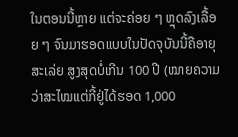ໃນຕອນນີ້ຫຼາຍ ແຕ່ຈະຄ່ອຍ ໆ ຫຼຸດລົງເລື້ອຍ ໆ ຈົນມາຮອດແບບໃນປັດຈຸບັນນີ້ຄືອາຍຸສະເລ່ຍ ສູງສຸດບໍ່ເກີນ 100 ປີ (ໝາຍຄວາມວ່າສະໄໝແຕ່ກີ້ຢູ່ໄດ້ຮອດ 1,000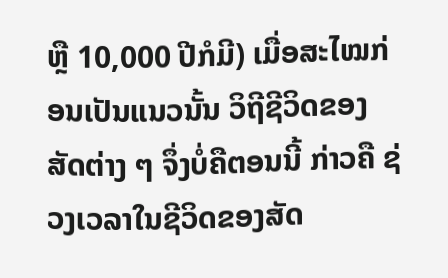ຫຼື 10,000 ປີກໍມີ) ເມື່ອສະໄໝກ່ອນເປັນແນວນັ້ນ ວິຖີຊີວິດຂອງສັດຕ່າງ ໆ ຈຶ່ງບໍ່ຄືຕອນນີ້ ກ່າວຄື ຊ່ວງເວລາໃນຊີວິດຂອງສັດ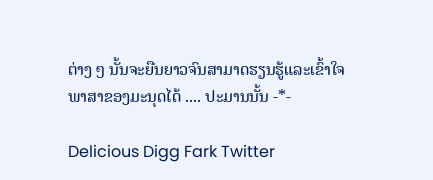ຕ່າງ ໆ ນັ້ນຈະຍືນຍາວຈົນສາມາດຮຽນຮູ້ແລະເຂົ້າໃຈພາສາຂອງມະນຸດໄດ້ .... ປະມານນັ້ນ -*-

Delicious Digg Fark Twitter